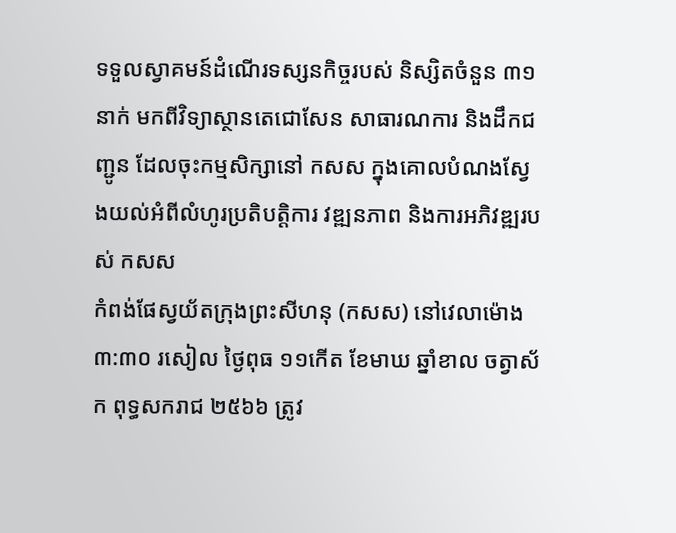ទទួលស្វាគមន៍ដំណើរទស្សនកិច្ចរបស់ និស្សិតចំនួន ៣១នាក់ មកពីវិទ្យាស្ថានតេជោសែន សាធារណការ និងដឹកជញ្ជូន ដែលចុះកម្មសិក្សានៅ កសស ក្នុងគោលបំណងស្វែងយល់អំពីលំហូរប្រតិបត្តិការ វឌ្ឍនភាព និងការអភិវឌ្ឍរបស់ កសស
កំពង់ផែស្វយ័តក្រុងព្រះសីហនុ (កសស) នៅវេលាម៉ោង ៣:៣០ រសៀល ថ្ងៃពុធ ១១កើត ខែមាឃ ឆ្នាំខាល ចត្វាស័ក ពុទ្ធសករាជ ២៥៦៦ ត្រូវ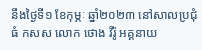នឹងថ្ងៃទី១ ខែកុម្ភៈ ឆ្នាំ២០២៣ នៅសាលប្រជុំធំ កសស លោក ថោង វីរ៉ូ អគ្គនាយ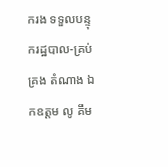ករង ទទួលបន្ទុករដ្ឋបាល-គ្រប់គ្រង តំណាង ឯកឧត្តម លូ គឹម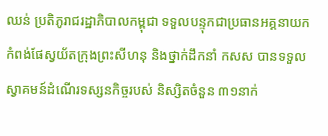ឈន់ ប្រតិភូរាជរដ្ឋាភិបាលកម្ពុជា ទទួលបន្ទុកជាប្រធានអគ្គនាយក កំពង់ផែស្វយ័តក្រុងព្រះសីហនុ និងថ្នាក់ដឹកនាំ កសស បានទទួលស្វាគមន៍ដំណើរទស្សនកិច្ចរបស់ និស្សិតចំនួន ៣១នាក់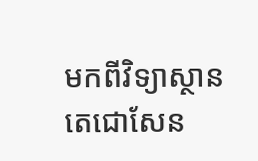មកពីវិទ្យាស្ថានតេជោសែន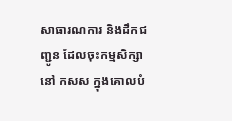សាធារណការ និងដឹកជញ្ជូន ដែលចុះកម្មសិក្សានៅ កសស ក្នុងគោលបំ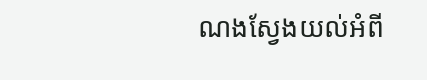ណងស្វែងយល់អំពី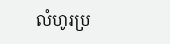លំហូរប្រ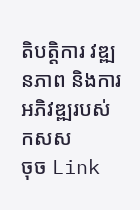តិបត្តិការ វឌ្ឍនភាព និងការអភិវឌ្ឍរបស់ កសស
ចុច Link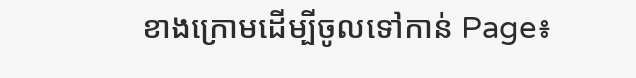ខាងក្រោមដើម្បីចូលទៅកាន់ Page៖